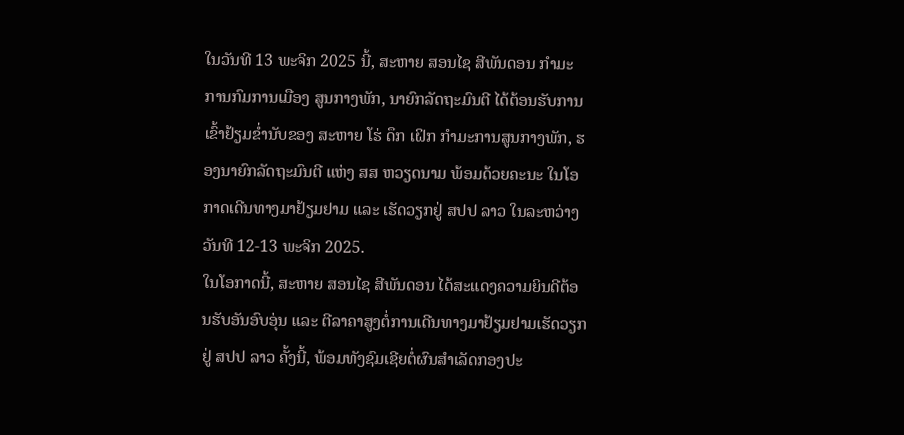ໃນວັນທີ 13 ພະຈິກ 2025 ນີ້, ສະຫາຍ ສອນໄຊ ສີພັນດອນ ກໍາມະການກົມການເມືອງ ສູນກາງພັກ, ນາຍົກລັດຖະມົນຕີ ໄດ້ຕ້ອນຮັບການເຂົ້າຢ້ຽມຂໍ່ານັບຂອງ ສະຫາຍ ໂຮ່ ດຶກ ເຝິກ ກໍາມະການສູນກາງພັກ, ຮອງນາຍົກລັດຖະມົນຕີ ແຫ່ງ ສສ ຫວຽດນາມ ພ້ອມດ້ວຍຄະນະ ໃນໂອກາດເດີນທາງມາຢ້ຽມຢາມ ແລະ ເຮັດວຽກຢູ່ ສປປ ລາວ ໃນລະຫວ່າງວັນທີ 12-13 ພະຈິກ 2025.
ໃນໂອກາດນີ້, ສະຫາຍ ສອນໄຊ ສີພັນດອນ ໄດ້ສະແດງຄວາມຍິນດີຕ້ອນຮັບອັນອົບອຸ່ນ ແລະ ຕີລາຄາສູງຕໍ່ການເດີນທາງມາຢ້ຽມຢາມເຮັດວຽກຢູ່ ສປປ ລາວ ຄັ້ງນີ້, ພ້ອມທັງຊົມເຊີຍຕໍ່ຜົນສໍາເລັດກອງປະ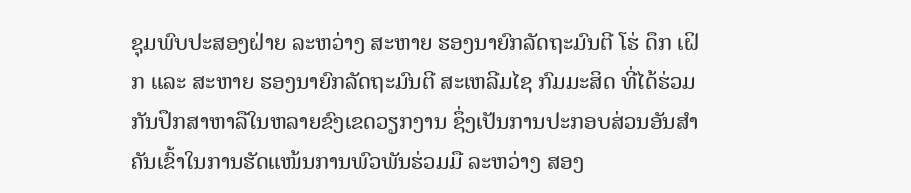ຊຸມພົບປະສອງຝ່າຍ ລະຫວ່າງ ສະຫາຍ ຮອງນາຍົກລັດຖະມົນຕີ ໂຮ່ ດຶກ ເຝິກ ແລະ ສະຫາຍ ຮອງນາຍົກລັດຖະມົນຕີ ສະເຫລີມໄຊ ກົມມະສິດ ທີ່ໄດ້ຮ່ວມກັນປຶກສາຫາລືໃນຫລາຍຂົງເຂດວຽກງານ ຊຶ່ງເປັນການປະກອບສ່ວນອັນສໍາຄັນເຂົ້າໃນການຮັດແໜ້ນການພົວພັນຮ່ວມມື ລະຫວ່າງ ສອງ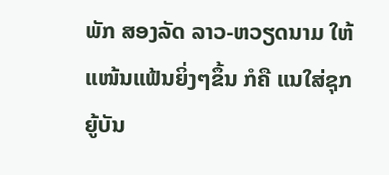ພັກ ສອງລັດ ລາວ-ຫວຽດນາມ ໃຫ້ແໜ້ນແຟ້ນຍິ່ງໆຂຶ້ນ ກໍຄື ແນໃສ່ຊຸກຍູ້ບັນ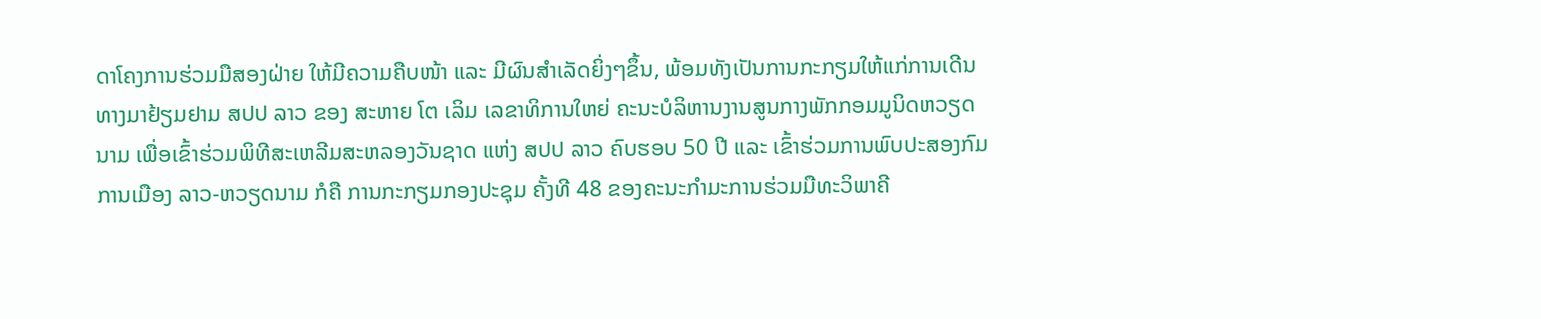ດາໂຄງການຮ່ວມມືສອງຝ່າຍ ໃຫ້ມີຄວາມຄືບໜ້າ ແລະ ມີຜົນສໍາເລັດຍິ່ງໆຂຶ້ນ, ພ້ອມທັງເປັນການກະກຽມໃຫ້ແກ່ການເດີນທາງມາຢ້ຽມຢາມ ສປປ ລາວ ຂອງ ສະຫາຍ ໂຕ ເລິມ ເລຂາທິການໃຫຍ່ ຄະນະບໍລິຫານງານສູນກາງພັກກອມມູນິດຫວຽດນາມ ເພື່ອເຂົ້າຮ່ວມພິທີສະເຫລີມສະຫລອງວັນຊາດ ແຫ່ງ ສປປ ລາວ ຄົບຮອບ 50 ປີ ແລະ ເຂົ້າຮ່ວມການພົບປະສອງກົມການເມືອງ ລາວ-ຫວຽດນາມ ກໍຄື ການກະກຽມກອງປະຊຸມ ຄັ້ງທີ 48 ຂອງຄະນະກໍາມະການຮ່ວມມືທະວິພາຄີ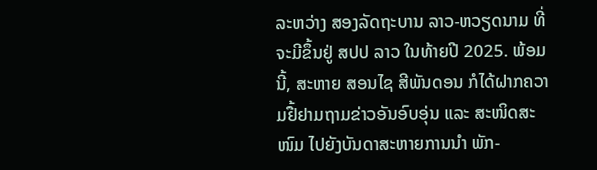ລະຫວ່າງ ສອງລັດຖະບານ ລາວ-ຫວຽດນາມ ທີ່ຈະມີຂຶ້ນຢູ່ ສປປ ລາວ ໃນທ້າຍປີ 2025. ພ້ອມນີ້, ສະຫາຍ ສອນໄຊ ສີພັນດອນ ກໍໄດ້ຝາກຄວາມຢື້ຢາມຖາມຂ່າວອັນອົບອຸ່ນ ແລະ ສະໜິດສະໜົມ ໄປຍັງບັນດາສະຫາຍການນໍາ ພັກ-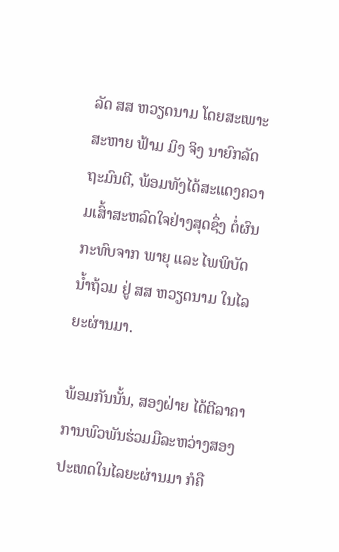ລັດ ສສ ຫວຽດນາມ ໂດຍສະເພາະ ສະຫາຍ ຟ້າມ ມິງ ຈິງ ນາຍົກລັດຖະມົນຕີ, ພ້ອມທັງໄດ້ສະແດງຄວາມເສົ້າສະຫລົດໃຈຢ່າງສຸດຊຶ່ງ ຕໍ່ຜົນກະທົບຈາກ ພາຍຸ ແລະ ໄພພິບັດນໍ້າຖ້ວມ ຢູ່ ສສ ຫວຽດນາມ ໃນໄລຍະຜ່ານມາ.

ພ້ອມກັນນັ້ນ, ສອງຝ່າຍ ໄດ້ຕີລາຄາການພົວພັນຮ່ວມມືລະຫວ່າງສອງປະເທດໃນໄລຍະຜ່ານມາ ກໍຄື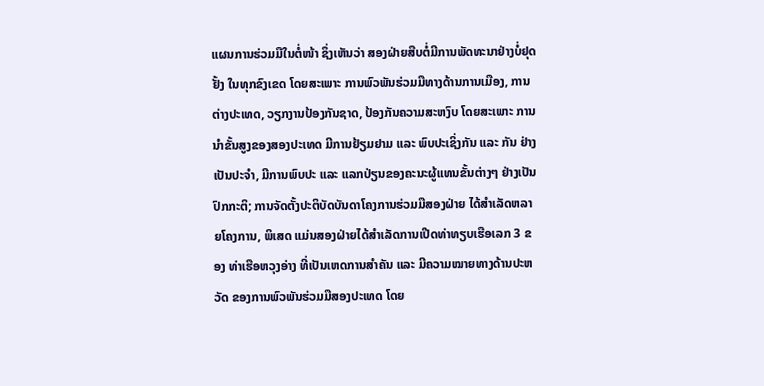ແຜນການຮ່ວມມືໃນຕໍ່ໜ້າ ຊຶ່ງເຫັນວ່າ ສອງຝ່າຍສືບຕໍ່ມີການພັດທະນາຢ່າງບໍ່ຢຸດຢັ້ງ ໃນທຸກຂົງເຂດ ໂດຍສະເພາະ ການພົວພັນຮ່ວມມືທາງດ້ານການເມືອງ, ການຕ່າງປະເທດ, ວຽກງານປ້ອງກັນຊາດ, ປ້ອງກັນຄວາມສະຫງົບ ໂດຍສະເພາະ ການນໍາຂັ້ນສູງຂອງສອງປະເທດ ມີການຢ້ຽມຢາມ ແລະ ພົບປະເຊິ່ງກັນ ແລະ ກັນ ຢ່າງເປັນປະຈໍາ, ມີການພົບປະ ແລະ ແລກປ່ຽນຂອງຄະນະຜູ້ແທນຂັ້ນຕ່າງໆ ຢ່າງເປັນປົກກະຕິ; ການຈັດຕັ້ງປະຕິບັດບັນດາໂຄງການຮ່ວມມືສອງຝ່າຍ ໄດ້ສໍາເລັດຫລາຍໂຄງການ, ພິເສດ ແມ່ນສອງຝ່າຍໄດ້ສຳເລັດການເປີດທ່າທຽບເຮືອເລກ 3 ຂອງ ທ່າເຮືອຫວຸງອ່າງ ທີ່ເປັນເຫດການສຳຄັນ ແລະ ມີຄວາມໝາຍທາງດ້ານປະຫວັດ ຂອງການພົວພັນຮ່ວມມືສອງປະເທດ ໂດຍ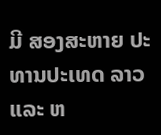ມີ ສອງສະຫາຍ ປະທານປະເທດ ລາວ ແລະ ຫ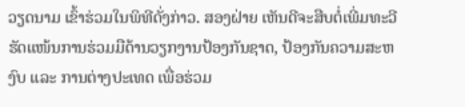ວຽດນາມ ເຂົ້າຮ່ວມໃນພິທີດັ່ງກ່າວ. ສອງຝ່າຍ ເຫັນດີຈະສືບຕໍ່ເພີ່ມທະວີຮັດແໜ້ນການຮ່ວມມືດ້ານວຽກງານປ້ອງກັນຊາດ, ປ້ອງກັນຄວາມສະຫງົບ ແລະ ການຕ່າງປະເທດ ເພື່ອຮ່ວມ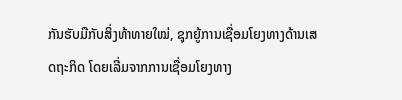ກັນຮັບມືກັບສິ່ງທ້າທາຍໃໝ່, ຊຸກຍູ້ການເຊື່ອມໂຍງທາງດ້ານເສດຖະກິດ ໂດຍເລີ່ມຈາກການເຊື່ອມໂຍງທາງ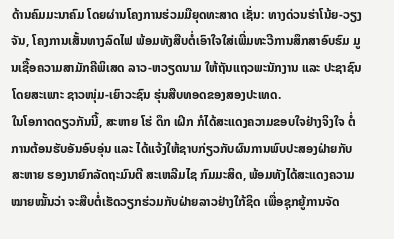ດ້ານຄົມມະນາຄົມ ໂດຍຜ່ານໂຄງການຮ່ວມມືຍຸດທະສາດ ເຊັ່ນ: ທາງດ່ວນຮ່າໂນ້ຍ-ວຽງຈັນ, ໂຄງການເສັ້ນທາງລົດໄຟ ພ້ອມທັງສືບຕໍ່ເອົາໃຈໃສ່ເພີ່ມທະວີການສຶກສາອົບຮົມ ມູນເຊື້ອຄວາມສາມັກຄີພິເສດ ລາວ-ຫວຽດນາມ ໃຫ້ຖັນແຖວພະນັກງານ ແລະ ປະຊາຊົນ ໂດຍສະເພາະ ຊາວໜຸ່ມ-ເຍົາວະຊົນ ຮຸ່ນສືບທອດຂອງສອງປະເທດ.
ໃນໂອກາດດຽວກັນນີ້, ສະຫາຍ ໂຮ່ ດຶກ ເຝິກ ກໍໄດ້ສະແດງຄວາມຂອບໃຈຢ່າງຈິງໃຈ ຕໍ່ການຕ້ອນຮັບອັນອົບອຸ່ນ ແລະ ໄດ້ແຈ້ງໃຫ້ຊາບກ່ຽວກັບຜົນການພົບປະສອງຝ່າຍກັບ ສະຫາຍ ຮອງນາຍົກລັດຖະມົນຕີ ສະເຫລີມໄຊ ກົມມະສິດ, ພ້ອມທັງໄດ້ສະແດງຄວາມໝາຍໝັ້ນວ່າ ຈະສືບຕໍ່ເຮັດວຽກຮ່ວມກັບຝ່າຍລາວຢ່າງໃກ້ຊິດ ເພື່ອຊຸກຍູ້ການຈັດ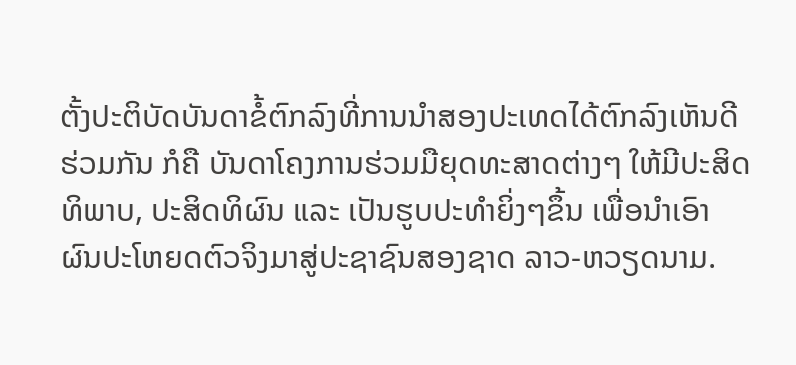ຕັ້ງປະຕິບັດບັນດາຂໍ້ຕົກລົງທີ່ການນໍາສອງປະເທດໄດ້ຕົກລົງເຫັນດີຮ່ວມກັນ ກໍຄື ບັນດາໂຄງການຮ່ວມມືຍຸດທະສາດຕ່າງໆ ໃຫ້ມີປະສິດທິພາບ, ປະສິດທິຜົນ ແລະ ເປັນຮູບປະທໍາຍິ່ງໆຂຶ້ນ ເພື່ອນໍາເອົາຜົນປະໂຫຍດຕົວຈິງມາສູ່ປະຊາຊົນສອງຊາດ ລາວ-ຫວຽດນາມ.